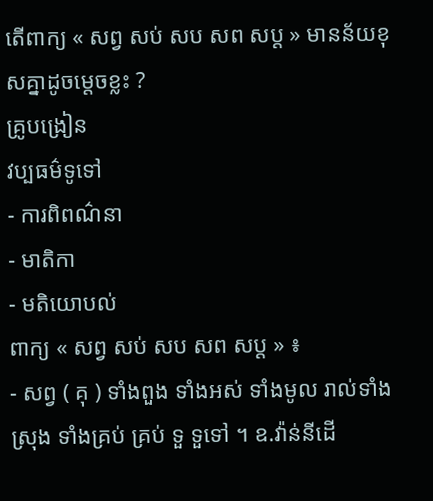តើពាក្យ « សព្វ សប់ សប សព សប្ត » មានន័យខុសគ្នាដូចម្តេចខ្លះ ?
គ្រូបង្រៀន
វប្បធម៌ទូទៅ
- ការពិពណ៌នា
- មាតិកា
- មតិយោបល់
ពាក្យ « សព្វ សប់ សប សព សប្ត » ៖
- សព្វ ( គុ ) ទាំងពួង ទាំងអស់ ទាំងមូល រាល់ទាំងស្រុង ទាំងគ្រប់ គ្រប់ ទួ ទួទៅ ។ ឧ.វ៉ាន់នីដើ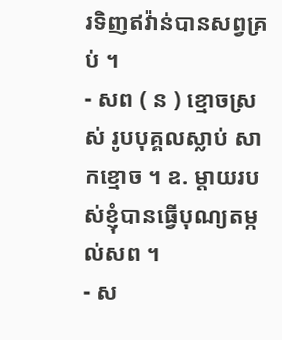រទិញឥវ៉ាន់បានសព្វគ្រប់ ។
- សព ( ន ) ខ្មោចស្រស់ រូបបុគ្គលស្លាប់ សាកខ្មោច ។ ឧ. ម្តាយរបស់ខ្ញុំបានធ្វើបុណ្យតម្កល់សព ។
- ស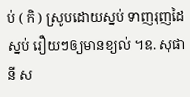ប់ ( កិ ) ស្រូបដោយស្នប់ ទាញរុញដៃស្នប់ រឿយៗឲ្យមានខ្យល់ ។ឧ. សុផានី ស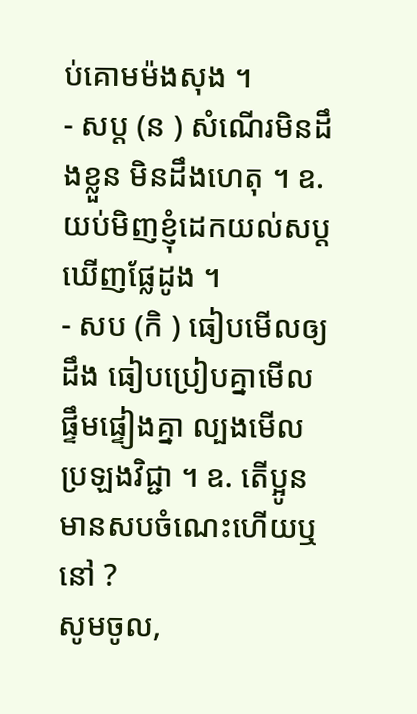ប់គោមម៉ងសុង ។
- សប្ត (ន ) សំណើរមិនដឹងខ្លួន មិនដឹងហេតុ ។ ឧ. យប់មិញខ្ញុំដេកយល់សប្តឃើញផ្លែដូង ។
- សប (កិ ) ធៀបមើលឲ្យដឹង ធៀបប្រៀបគ្នាមើល ផ្ទឹមផ្ទៀងគ្នា ល្បងមើល ប្រឡងវិជ្ជា ។ ឧ. តើប្អូនមានសបចំណេះហើយឬនៅ ?
សូមចូល,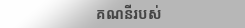គណនីរបស់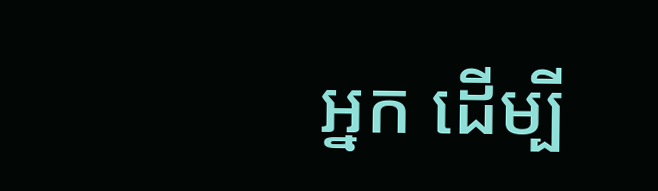អ្នក ដើម្បី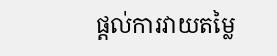ផ្តល់ការវាយតម្លៃ